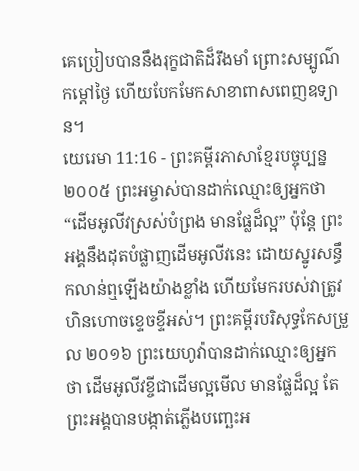គេប្រៀបបាននឹងរុក្ខជាតិដ៏រឹងមាំ ព្រោះសម្បូណ៌កម្ដៅថ្ងៃ ហើយបែកមែកសាខាពាសពេញឧទ្យាន។
យេរេមា 11:16 - ព្រះគម្ពីរភាសាខ្មែរបច្ចុប្បន្ន ២០០៥ ព្រះអម្ចាស់បានដាក់ឈ្មោះឲ្យអ្នកថា “ដើមអូលីវស្រស់បំព្រង មានផ្លែដ៏ល្អ” ប៉ុន្តែ ព្រះអង្គនឹងដុតបំផ្លាញដើមអូលីវនេះ ដោយស្នូរសន្ធឹកលាន់ឮឡើងយ៉ាងខ្លាំង ហើយមែករបស់វាត្រូវហិនហោចខ្ទេចខ្ទីអស់។ ព្រះគម្ពីរបរិសុទ្ធកែសម្រួល ២០១៦ ព្រះយេហូវ៉ាបានដាក់ឈ្មោះឲ្យអ្នកថា ដើមអូលីវខ្ចីជាដើមល្អមើល មានផ្លែដ៏ល្អ តែព្រះអង្គបានបង្កាត់ភ្លើងបញ្ឆេះអ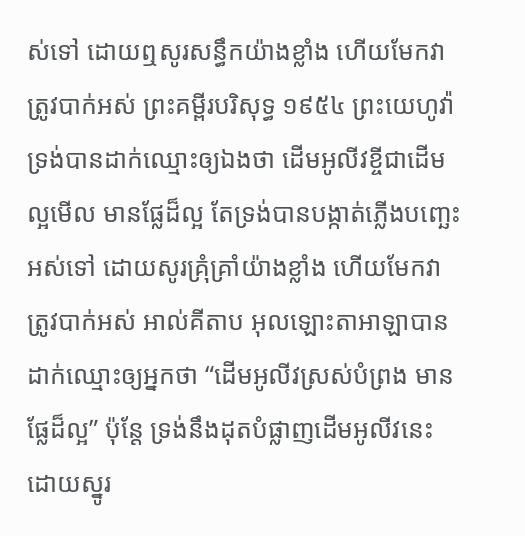ស់ទៅ ដោយឮសូរសន្ធឹកយ៉ាងខ្លាំង ហើយមែកវាត្រូវបាក់អស់ ព្រះគម្ពីរបរិសុទ្ធ ១៩៥៤ ព្រះយេហូវ៉ាទ្រង់បានដាក់ឈ្មោះឲ្យឯងថា ដើមអូលីវខ្ចីជាដើមល្អមើល មានផ្លែដ៏ល្អ តែទ្រង់បានបង្កាត់ភ្លើងបញ្ឆេះអស់ទៅ ដោយសូរគ្រុំគ្រាំយ៉ាងខ្លាំង ហើយមែកវាត្រូវបាក់អស់ អាល់គីតាប អុលឡោះតាអាឡាបានដាក់ឈ្មោះឲ្យអ្នកថា “ដើមអូលីវស្រស់បំព្រង មានផ្លែដ៏ល្អ” ប៉ុន្តែ ទ្រង់នឹងដុតបំផ្លាញដើមអូលីវនេះ ដោយស្នូរ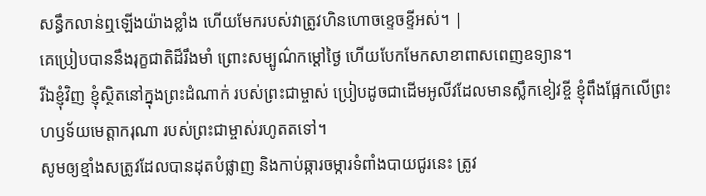សន្ធឹកលាន់ឮឡើងយ៉ាងខ្លាំង ហើយមែករបស់វាត្រូវហិនហោចខ្ទេចខ្ទីអស់។ |
គេប្រៀបបាននឹងរុក្ខជាតិដ៏រឹងមាំ ព្រោះសម្បូណ៌កម្ដៅថ្ងៃ ហើយបែកមែកសាខាពាសពេញឧទ្យាន។
រីឯខ្ញុំវិញ ខ្ញុំស្ថិតនៅក្នុងព្រះដំណាក់ របស់ព្រះជាម្ចាស់ ប្រៀបដូចជាដើមអូលីវដែលមានស្លឹកខៀវខ្ចី ខ្ញុំពឹងផ្អែកលើព្រះហឫទ័យមេត្តាករុណា របស់ព្រះជាម្ចាស់រហូតតទៅ។
សូមឲ្យខ្មាំងសត្រូវដែលបានដុតបំផ្លាញ និងកាប់ឆ្ការចម្ការទំពាំងបាយជូរនេះ ត្រូវ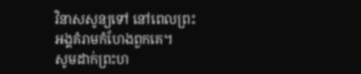វិនាសសូន្យទៅ នៅពេលព្រះអង្គគំរាមកំហែងពួកគេ។
សូមដាក់ព្រះហ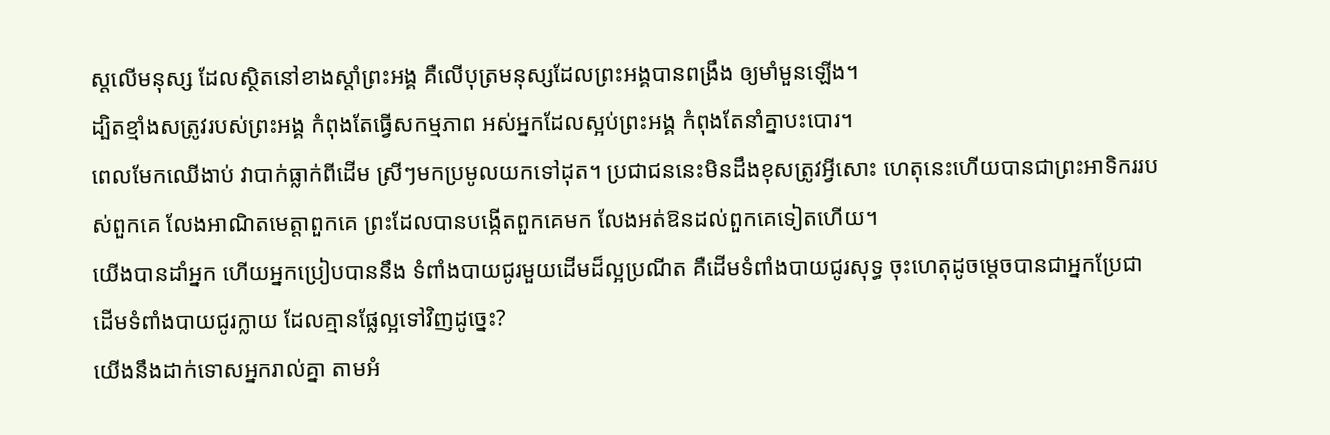ស្ដលើមនុស្ស ដែលស្ថិតនៅខាងស្ដាំព្រះអង្គ គឺលើបុត្រមនុស្សដែលព្រះអង្គបានពង្រឹង ឲ្យមាំមួនឡើង។
ដ្បិតខ្មាំងសត្រូវរបស់ព្រះអង្គ កំពុងតែធ្វើសកម្មភាព អស់អ្នកដែលស្អប់ព្រះអង្គ កំពុងតែនាំគ្នាបះបោរ។
ពេលមែកឈើងាប់ វាបាក់ធ្លាក់ពីដើម ស្រីៗមកប្រមូលយកទៅដុត។ ប្រជាជននេះមិនដឹងខុសត្រូវអ្វីសោះ ហេតុនេះហើយបានជាព្រះអាទិកររបស់ពួកគេ លែងអាណិតមេត្តាពួកគេ ព្រះដែលបានបង្កើតពួកគេមក លែងអត់ឱនដល់ពួកគេទៀតហើយ។
យើងបានដាំអ្នក ហើយអ្នកប្រៀបបាននឹង ទំពាំងបាយជូរមួយដើមដ៏ល្អប្រណីត គឺដើមទំពាំងបាយជូរសុទ្ធ ចុះហេតុដូចម្ដេចបានជាអ្នកប្រែជា ដើមទំពាំងបាយជូរក្លាយ ដែលគ្មានផ្លែល្អទៅវិញដូច្នេះ?
យើងនឹងដាក់ទោសអ្នករាល់គ្នា តាមអំ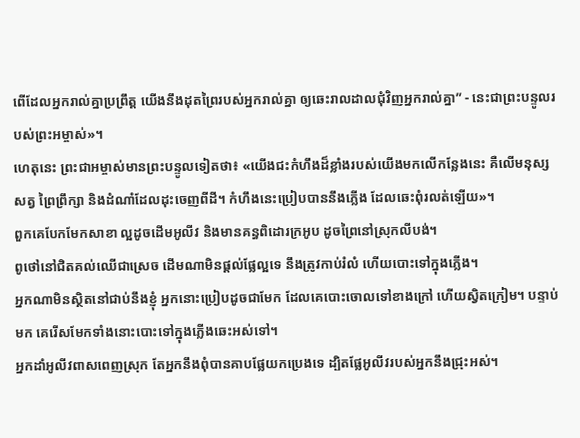ពើដែលអ្នករាល់គ្នាប្រព្រឹត្ត យើងនឹងដុតព្រៃរបស់អ្នករាល់គ្នា ឲ្យឆេះរាលដាលជុំវិញអ្នករាល់គ្នា” - នេះជាព្រះបន្ទូលរបស់ព្រះអម្ចាស់»។
ហេតុនេះ ព្រះជាអម្ចាស់មានព្រះបន្ទូលទៀតថា៖ «យើងជះកំហឹងដ៏ខ្លាំងរបស់យើងមកលើកន្លែងនេះ គឺលើមនុស្ស សត្វ ព្រៃព្រឹក្សា និងដំណាំដែលដុះចេញពីដី។ កំហឹងនេះប្រៀបបាននឹងភ្លើង ដែលឆេះពុំរលត់ឡើយ»។
ពួកគេបែកមែកសាខា ល្អដូចដើមអូលីវ និងមានគន្ធពិដោរក្រអូប ដូចព្រៃនៅស្រុកលីបង់។
ពូថៅនៅជិតគល់ឈើជាស្រេច ដើមណាមិនផ្ដល់ផ្លែល្អទេ នឹងត្រូវកាប់រំលំ ហើយបោះទៅក្នុងភ្លើង។
អ្នកណាមិនស្ថិតនៅជាប់នឹងខ្ញុំ អ្នកនោះប្រៀបដូចជាមែក ដែលគេបោះចោលទៅខាងក្រៅ ហើយស្វិតក្រៀម។ បន្ទាប់មក គេរើសមែកទាំងនោះបោះទៅក្នុងភ្លើងឆេះអស់ទៅ។
អ្នកដាំអូលីវពាសពេញស្រុក តែអ្នកនឹងពុំបានគាបផ្លែយកប្រេងទេ ដ្បិតផ្លែអូលីវរបស់អ្នកនឹងជ្រុះអស់។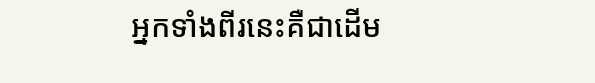អ្នកទាំងពីរនេះគឺជាដើម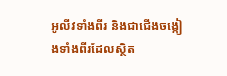អូលីវទាំងពីរ និងជាជើងចង្កៀងទាំងពីរដែលស្ថិត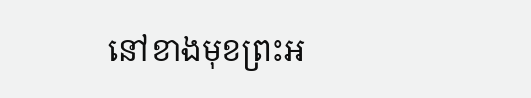នៅខាងមុខព្រះអ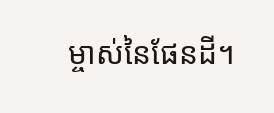ម្ចាស់នៃផែនដី។